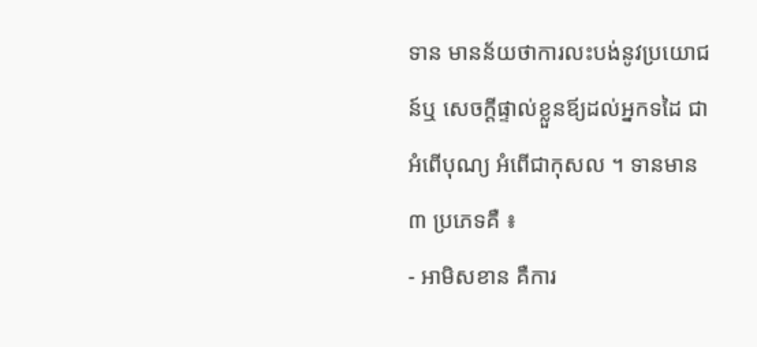ទាន មានន័យថាការលះបង់នូវប្រយោជន៍ឬ សេចក្ដីផ្ទាល់ខ្លួនឪ្យដល់អ្នកទដៃ ជាអំពើបុណ្យ អំពើជាកុសល ។ ទានមាន ៣ ប្រភេទគឺ ៖
- អាមិសខាន គឺការ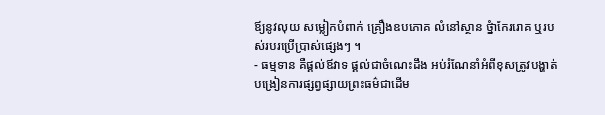ឪ្យនូវលុយ សម្លៀកបំពាក់ គ្រឿងឧបភោគ លំនៅស្ថាន ថ្នំាកែររោគ ឬរបស់របរប្រើប្រាស់ផ្សេងៗ ។
- ធម្មទាន គឺផ្គល់ឪវាទ ផ្គល់ជាចំណេះដឹង អប់រំណែនាំអំពីខុសត្រូវបង្ហាត់បង្រៀនការផ្សព្វផ្សាយព្រះធម៌ជាដើម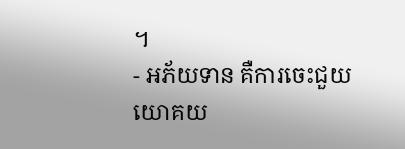។
- អភ័យទាន គឺការចេះជួយយោគយ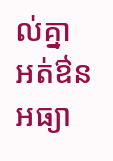ល់គ្នា អត់ឳនអធ្យា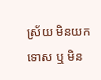ស្រ័យ មិនយកទោស ឬ មិន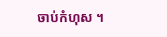ចាប់កំហុស ។